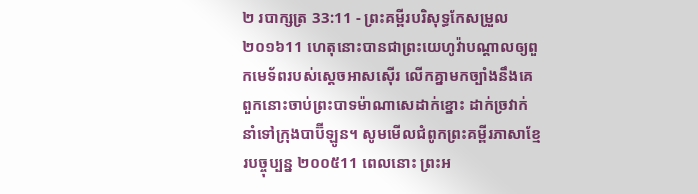២ របាក្សត្រ 33:11 - ព្រះគម្ពីរបរិសុទ្ធកែសម្រួល ២០១៦11 ហេតុនោះបានជាព្រះយេហូវ៉ាបណ្ដាលឲ្យពួកមេទ័ពរបស់ស្តេចអាសស៊ើរ លើកគ្នាមកច្បាំងនឹងគេ ពួកនោះចាប់ព្រះបាទម៉ាណាសេដាក់ខ្នោះ ដាក់ច្រវាក់ នាំទៅក្រុងបាប៊ីឡូន។ សូមមើលជំពូកព្រះគម្ពីរភាសាខ្មែរបច្ចុប្បន្ន ២០០៥11 ពេលនោះ ព្រះអ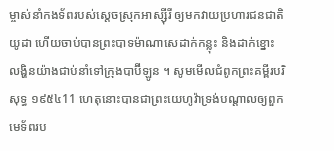ម្ចាស់នាំកងទ័ពរបស់ស្ដេចស្រុកអាស្ស៊ីរី ឲ្យមកវាយប្រហារជនជាតិយូដា ហើយចាប់បានព្រះបាទម៉ាណាសេដាក់កន្លុះ និងដាក់ខ្នោះលង្ហិនយ៉ាងជាប់នាំទៅក្រុងបាប៊ីឡូន ។ សូមមើលជំពូកព្រះគម្ពីរបរិសុទ្ធ ១៩៥៤11 ហេតុនោះបានជាព្រះយេហូវ៉ាទ្រង់បណ្តាលឲ្យពួកមេទ័ពរប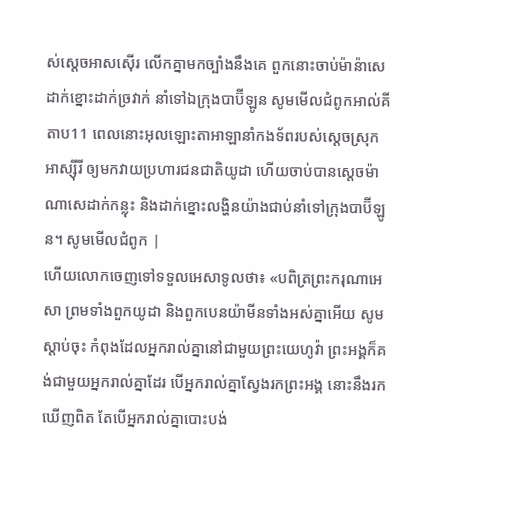ស់ស្តេចអាសស៊ើរ លើកគ្នាមកច្បាំងនឹងគេ ពួកនោះចាប់ម៉ាន៉ាសេ ដាក់ខ្នោះដាក់ច្រវាក់ នាំទៅឯក្រុងបាប៊ីឡូន សូមមើលជំពូកអាល់គីតាប11 ពេលនោះអុលឡោះតាអាឡានាំកងទ័ពរបស់ស្តេចស្រុកអាស្ស៊ីរី ឲ្យមកវាយប្រហារជនជាតិយូដា ហើយចាប់បានស្តេចម៉ាណាសេដាក់កន្លុះ និងដាក់ខ្នោះលង្ហិនយ៉ាងជាប់នាំទៅក្រុងបាប៊ីឡូន។ សូមមើលជំពូក |
ហើយលោកចេញទៅទទួលអេសាទូលថា៖ «បពិត្រព្រះករុណាអេសា ព្រមទាំងពួកយូដា និងពួកបេនយ៉ាមីនទាំងអស់គ្នាអើយ សូមស្តាប់ចុះ កំពុងដែលអ្នករាល់គ្នានៅជាមួយព្រះយេហូវ៉ា ព្រះអង្គក៏គង់ជាមួយអ្នករាល់គ្នាដែរ បើអ្នករាល់គ្នាស្វែងរកព្រះអង្គ នោះនឹងរកឃើញពិត តែបើអ្នករាល់គ្នាបោះបង់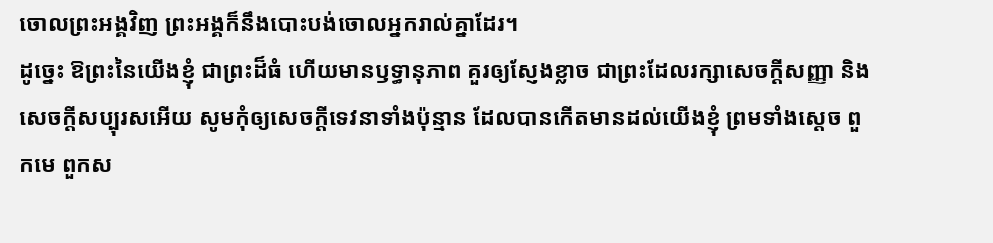ចោលព្រះអង្គវិញ ព្រះអង្គក៏នឹងបោះបង់ចោលអ្នករាល់គ្នាដែរ។
ដូច្នេះ ឱព្រះនៃយើងខ្ញុំ ជាព្រះដ៏ធំ ហើយមានឫទ្ធានុភាព គួរឲ្យស្ញែងខ្លាច ជាព្រះដែលរក្សាសេចក្ដីសញ្ញា និងសេចក្ដីសប្បុរសអើយ សូមកុំឲ្យសេចក្ដីទេវនាទាំងប៉ុន្មាន ដែលបានកើតមានដល់យើងខ្ញុំ ព្រមទាំងស្តេច ពួកមេ ពួកស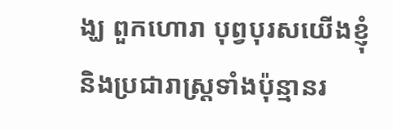ង្ឃ ពួកហោរា បុព្វបុរសយើងខ្ញុំ និងប្រជារាស្ត្រទាំងប៉ុន្មានរ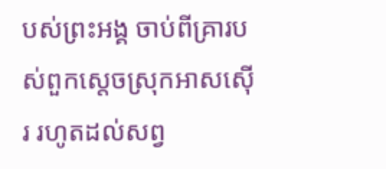បស់ព្រះអង្គ ចាប់ពីគ្រារបស់ពួកស្តេចស្រុកអាសស៊ើរ រហូតដល់សព្វ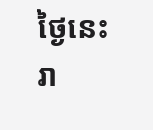ថ្ងៃនេះ រា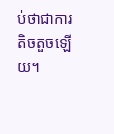ប់ថាជាការតិចតួចឡើយ។